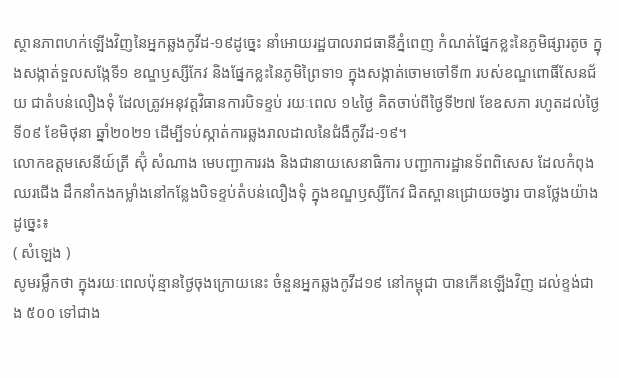ស្ថានភាពហក់ឡើងវិញនៃអ្នកឆ្លងកូវីដ-១៩ដូច្នេះ នាំអោយរដ្ឋបាលរាជធានីភ្នំពេញ កំណត់ផ្នែកខ្លះនៃភូមិផ្សារតូច ក្នុងសង្កាត់ទួលសង្កែទី១ ខណ្ឌឫស្សីកែវ និងផ្នែកខ្លះនៃភូមិព្រៃទា១ ក្នុងសង្កាត់ចោមចៅទី៣ របស់ខណ្ឌពោធិ៍សែនជ័យ ជាតំបន់លឿងទុំ ដែលត្រូវអនុវត្តវិធានការបិទខ្ទប់ រយៈពេល ១៤ថ្ងៃ គិតចាប់ពីថ្ងៃទី២៧ ខែឧសភា រហូតដល់ថ្ងៃទី០៩ ខែមិថុនា ឆ្នាំ២០២១ ដើម្បីទប់ស្កាត់ការឆ្លងរាលដាលនៃជំងឺកូវីដ-១៩។
លោកឧត្តមសេនីយ៍ត្រី ស៊ុំ សំណាង មេបញ្ជាការរង និងជានាយសេនាធិការ បញ្ជាការដ្ឋានទ័ពពិសេស ដែលកំពុងឈរជើង ដឹកនាំកងកម្លាំងនៅកន្លែងបិទខ្ទប់តំបន់លឿងទុំ ក្នុងខណ្ឌឫស្សីកែវ ជិតស្ពានជ្រោយចង្វារ បានថ្លែងយ៉ាងដូច្នេះ៖
( សំឡេង )
សូមរម្លឹកថា ក្នុងរយៈពេលប៉ុន្មានថ្ងៃចុងក្រោយនេះ ចំនួនអ្នកឆ្លងកូវីដ១៩ នៅកម្ពុជា បានកើនឡើងវិញ ដល់ខ្ទង់ជាង ៥០០ ទៅជាង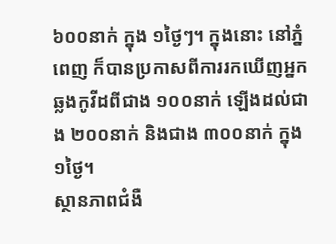៦០០នាក់ ក្នុង ១ថ្ងៃៗ។ ក្នុងនោះ នៅភ្នំពេញ ក៏បានប្រកាសពីការរកឃើញអ្នកឆ្លងកូវីដពីជាង ១០០នាក់ ឡើងដល់ជាង ២០០នាក់ និងជាង ៣០០នាក់ ក្នុង ១ថ្ងៃ។
ស្ថានភាពជំងឺ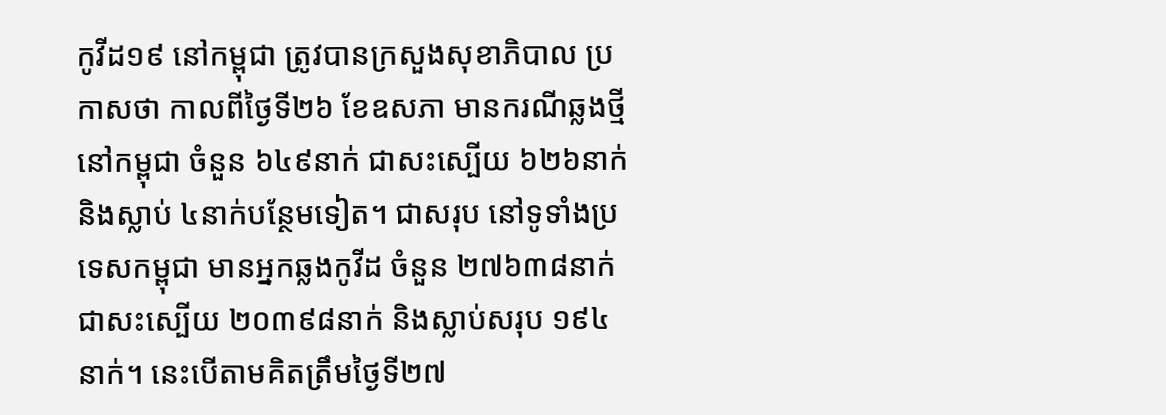កូវីដ១៩ នៅកម្ពុជា ត្រូវបានក្រសួងសុខាភិបាល ប្រកាសថា កាលពីថ្ងៃទី២៦ ខែឧសភា មានករណីឆ្លងថ្មី នៅកម្ពុជា ចំនួន ៦៤៩នាក់ ជាសះស្បើយ ៦២៦នាក់ និងស្លាប់ ៤នាក់បន្ថែមទៀត។ ជាសរុប នៅទូទាំងប្រទេសកម្ពុជា មានអ្នកឆ្លងកូវីដ ចំនួន ២៧៦៣៨នាក់ ជាសះស្បើយ ២០៣៩៨នាក់ និងស្លាប់សរុប ១៩៤នាក់។ នេះបើតាមគិតត្រឹមថ្ងៃទី២៧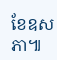ខែឧសភា៕